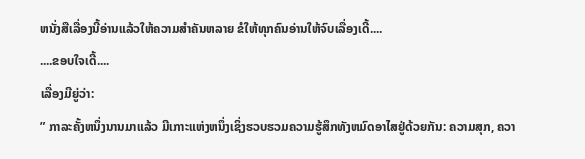ຫນັ່ງສືເລື່ອງນີ້ອ່ານແລ້ວໃຫ້ຄວາມສຳຄັນຫລາຍ ຂໍໃຫ້ທຸກຄົນອ່ານໃຫ້ຈົບເລື່ອງເດີ້....
....ຂອບໃຈເດີ້....
ເລື່ອງມີຍູ່ວ່າ:
” ກາລະຄັ້ງຫນຶ່ງນານມາແລ້ວ ມີເກາະແຫ່ງຫນຶ່ງເຊິ່ງຮວບຮວມຄວາມຮູ້ສຶກທັງຫມົດອາໄສຢູ່ດ້ວຍກັນ: ຄວາມສຸກ, ຄວາ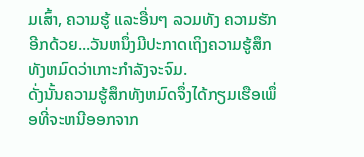ມເສົ້າ, ຄວາມຮູ້ ແລະອື່ນໆ ລວມທັງ ຄວາມຮັກ ອີກດ້ວຍ...ວັນຫນຶ່ງມີປະກາດເຖິງຄວາມຮູ້ສຶກທັງຫມົດວ່າເກາະກຳລັງຈະຈົມ.
ດັ່ງນັ້ນຄວາມຮູ້ສຶກທັງຫມົດຈຶ່ງໄດ້ກຽມເຮືອເພຶ່ອທີ່ຈະຫນີອອກຈາກ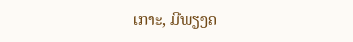ເກາະ, ມີພຽງຄ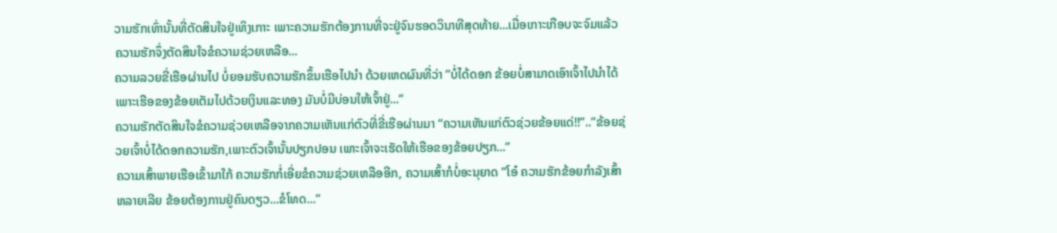ວາມຮັກເທົ່ານັ້ນທີ່ຕັດສິນໃຈຢູ່ເທິງເກາະ ເພາະຄວາມຮັກຕ້ອງການທີ່ຈະຢູ່ຈົນຮອດວິນາທີສຸດທ້າຍ...ເມື່ອເກາະເກືອບຈະຈົມແລ້ວ ຄວາມຮັກຈຶ່ງຕັດສິນໃຈຂໍຄວາມຊ່ວຍເຫລືອ...
ຄວາມລວຍຂີ່ເຮືອຜ່ານໄປ ບໍ່ຍອມຮັບຄວາມຮັກຂຶ້ນເຮືອໄປນຳ ດ້ວຍເຫດຜົນທີ່ວ່າ ”ບໍ່ໄດ້ດອກ ຂ້ອຍບໍ່ສາມາດເອົາເຈົ້າໄປນຳໄດ້ ເພາະເຮືອຂອງຂ້ອຍເຕັມໄປດ້ວຍເງິນແລະທອງ ມັນບໍ່ມີບ່ອນໃຫ້ເຈົ້າຢູ່...”
ຄວາມຮັກຕັດສິນໃຈຂໍຄວາມຊ່ວຍເຫລືອຈາກຄວາມເຫັນແກ່ຕົວທີ່ຂີ່ເຮືອຜ່ານມາ “ຄວາມເຫັນແກ່ຕົວຊ່ວຍຂ້ອຍແດ່!!”..”ຂ້ອຍຊ່ວຍເຈົ້າບໍ່ໄດ້ດອກຄວາມຮັກ,ເພາະຕົວເຈົ້ານັ້ນປຽກປອນ ເພາະເຈົ້າຈະເຮັດໃຫ້ເຮືອຂອງຂ້ອຍປຽກ...”
ຄວາມເສົ້າພາຍເຮືອເຂົ້າມາໃກ້ ຄວາມຮັກກໍ່ເອີ່ຍຂໍຄວາມຊ່ວຍເຫລືອອີກ, ຄວາມເສົ້າກໍບໍ່ອະນຸຍາດ ”ໂອ໋ ຄວາມຮັກຂ້ອຍກຳລັງເສົ້າຫລາຍເລີຍ ຂ້ອຍຕ້ອງການຢູ່ຄົນດຽວ...ຂໍໂທດ...”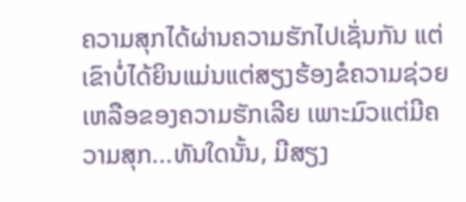ຄວາມສຸກໄດ້ຜ່ານຄວາມຮັກໄປເຊັ່ນກັນ ແຕ່ເຂົາບໍ່ໄດ້ຍິນແມ່ນແຕ່ສຽງຮ້ອງຂໍຄວາມຊ່ວຍເຫລືອຂອງຄວາມຮັກເລີຍ ເພາະມົວແຕ່ມີຄວາມສຸກ...ທັນໃດນັ້ນ, ມີສຽງ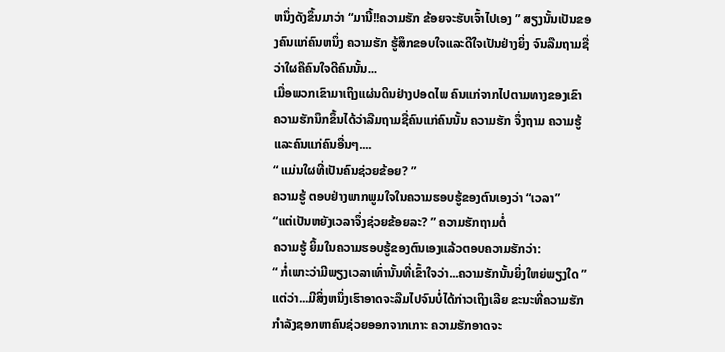ຫນຶ່ງດັງຂຶ້ນມາວ່າ “ມານີ້!!ຄວາມຮັກ ຂ້ອຍຈະຮັບເຈົ້າໄປເອງ ” ສຽງນັ້ນເປັນຂອງຄົນແກ່ຄົນຫນຶ່ງ ຄວາມຮັກ ຮູ້ສຶກຂອບໃຈແລະດີໃຈເປັນຢ່າງຍິ່ງ ຈົນລືມຖາມຊື່ວ່າໃຜຄືຄົນໃຈດີຄົນນັ້ນ...
ເມື່ອພວກເຂົາມາເຖິງແຜ່ນດິນຢ່າງປອດໄພ ຄົນແກ່ຈາກໄປຕາມທາງຂອງເຂົາ ຄວາມຮັກນຶກຂຶ້ນໄດ້ວ່າລືມຖາມຊື່ຄົນແກ່ຄົນນັ້ນ ຄວາມຮັກ ຈຶ່ງຖາມ ຄວາມຮູ້ ແລະຄົນແກ່ຄົນອື່ນໆ....
“ ແມ່ນໃຜທີ່ເປັນຄົນຊ່ວຍຂ້ອຍ? ”
ຄວາມຮູ້ ຕອບຢ່າງພາກພູມໃຈໃນຄວາມຮອບຮູ້ຂອງຕົນເອງວ່າ “ເວລາ”
“ແຕ່ເປັນຫຍັງເວລາຈຶ່ງຊ່ວຍຂ້ອຍລະ? ” ຄວາມຮັກຖາມຕໍ່
ຄວາມຮູ້ ຍິ້ມໃນຄວາມຮອບຮູ້ຂອງຕົນເອງແລ້ວຕອບຄວາມຮັກວ່າ:
“ ກໍ່ເພາະວ່າມີພຽງເວລາເທົ່ານັ້ນທີ່ເຂົ້າໃຈວ່າ...ຄວາມຮັກນັ້ນຍິ່ງໃຫຍ່ພຽງໃດ ”
ແຕ່ວ່າ...ມີສິ່ງຫນຶ່ງເຮົາອາດຈະລືມໄປຈົນບໍ່ໄດ້ກ່າວເຖິງເລີຍ ຂະນະທີ່ຄວາມຮັກກຳລັງຊອກຫາຄົນຊ່ວຍອອກຈາກເກາະ ຄວາມຮັກອາດຈະ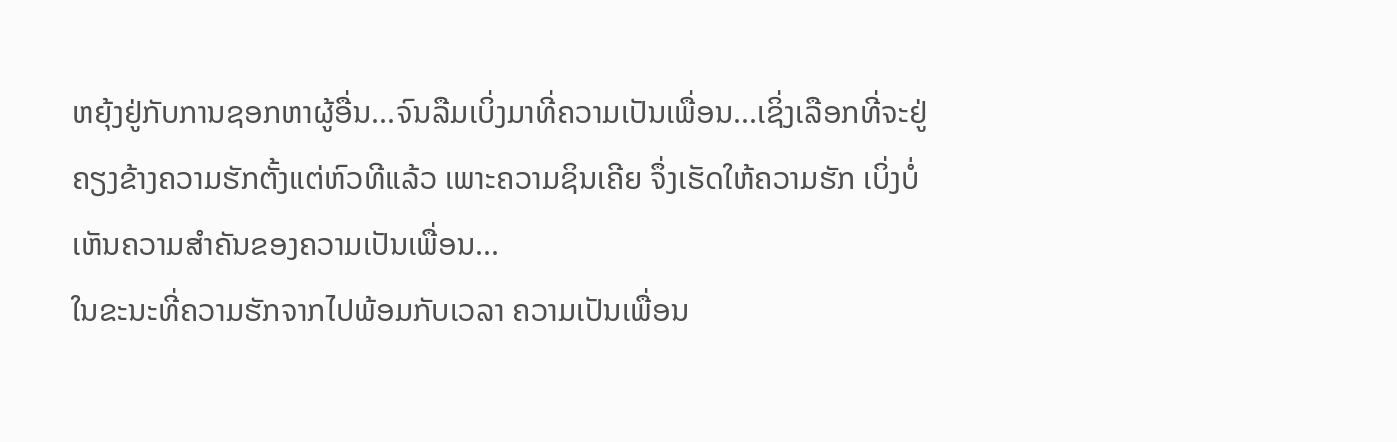ຫຍຸ້ງຢູ່ກັບການຊອກຫາຜູ້ອື່ນ...ຈົນລືມເບິ່ງມາທີ່ຄວາມເປັນເພື່ອນ...ເຊິ່ງເລືອກທີ່ຈະຢູ່ຄຽງຂ້າງຄວາມຮັກຕັ້ງແຕ່ຫົວທີແລ້ວ ເພາະຄວາມຊິນເຄີຍ ຈຶ່ງເຮັດໃຫ້ຄວາມຮັກ ເບິ່ງບໍ່ເຫັນຄວາມສຳຄັນຂອງຄວາມເປັນເພື່ອນ...
ໃນຂະນະທີ່ຄວາມຮັກຈາກໄປພ້ອມກັບເວລາ ຄວາມເປັນເພື່ອນ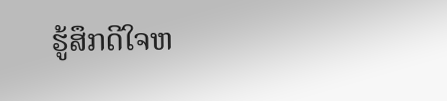ຮູ້ສຶກດີໃຈຫ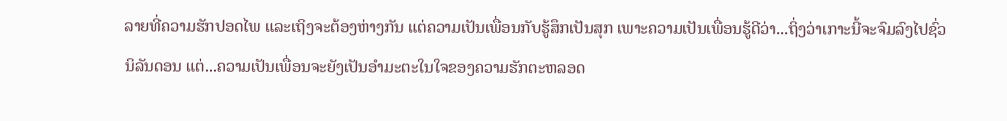ລາຍທີ່ຄວາມຮັກປອດໄພ ແລະເຖິງຈະຕ້ອງຫ່າງກັນ ແຕ່ຄວາມເປັນເພື່ອນກັບຮູ້ສຶກເປັນສຸກ ເພາະຄວາມເປັນເພື່ອນຮູ້ດີວ່າ...ຖິ່ງວ່າເກາະນີ້ຈະຈົມລົງໄປຊົ່ວນິລັນດອນ ແຕ່...ຄວາມເປັນເພື່ອນຈະຍັງເປັນອຳມະຕະໃນໃຈຂອງຄວາມຮັກຕະຫລອດ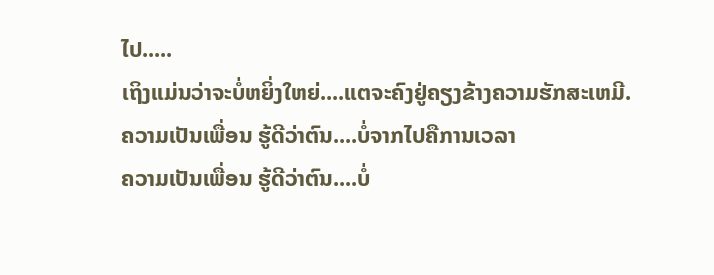ໄປ.....
ເຖິງແມ່ນວ່າຈະບໍ່ຫຍິ່ງໃຫຍ່....ແຕຈະຄົງຢູ່ຄຽງຂ້າງຄວາມຮັກສະເຫມີ.
ຄວາມເປັນເພື່ອນ ຮູ້ດີວ່າຕົນ....ບໍ່ຈາກໄປຄືການເວລາ
ຄວາມເປັນເພື່ອນ ຮູ້ດີວ່າຕົນ....ບໍ່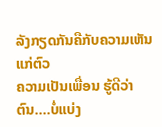ລັງກຽດກັນຄືກັບຄວາມເຫັນແກ່ຕົວ
ຄວາມເປັນເພື່ອນ ຮູ້ດີວ່າຕົນ....ບໍ່ແບ່ງ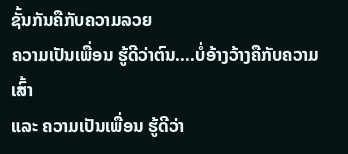ຊັ້ນກັນຄືກັບຄວາມລວຍ
ຄວາມເປັນເພື່ອນ ຮູ້ດີວ່າຕົນ....ບໍ່ອ້າງວ້າງຄືກັບຄວາມເສົ້າ
ແລະ ຄວາມເປັນເພື່ອນ ຮູ້ດີວ່າ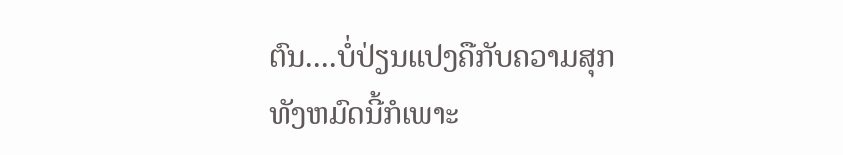ຕົນ....ບໍ່ປ່ຽນແປງຄືກັບຄວາມສຸກ
ທັງຫມົດນີ້ກໍເພາະ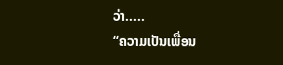ວ່າ.....
“ຄວາມເປັນເພື່ອນ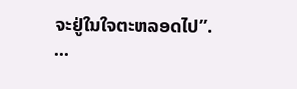ຈະຢູ່ໃນໃຈຕະຫລອດໄປ”.
...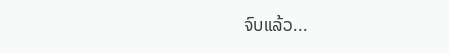ຈົບແລ້ວ...